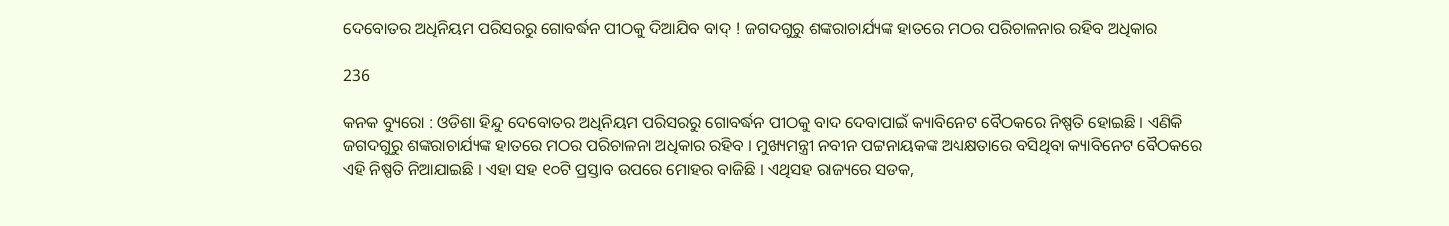ଦେବୋତର ଅଧିନିୟମ ପରିସରରୁ ଗୋବର୍ଦ୍ଧନ ପୀଠକୁ ଦିଆଯିବ ବାଦ୍ ! ଜଗଦଗୁରୁ ଶଙ୍କରାଚାର୍ଯ୍ୟଙ୍କ ହାତରେ ମଠର ପରିଚାଳନାର ରହିବ ଅଧିକାର

236

କନକ ବ୍ୟୁରୋ : ଓଡିଶା ହିନ୍ଦୁ ଦେବୋତର ଅଧିନିୟମ ପରିସରରୁ ଗୋବର୍ଦ୍ଧନ ପୀଠକୁ ବାଦ ଦେବାପାଇଁ କ୍ୟାବିନେଟ ବୈଠକରେ ନିଷ୍ପତି ହୋଇଛି । ଏଣିକି ଜଗଦଗୁରୁ ଶଙ୍କରାଚାର୍ଯ୍ୟଙ୍କ ହାତରେ ମଠର ପରିଚାଳନା ଅଧିକାର ରହିବ । ମୁଖ୍ୟମନ୍ତ୍ରୀ ନବୀନ ପଟ୍ଟନାୟକଙ୍କ ଅଧ୍ୟକ୍ଷତାରେ ବସିଥିବା କ୍ୟାବିନେଟ ବୈଠକରେ ଏହି ନିଷ୍ପତି ନିଆଯାଇଛି । ଏହା ସହ ୧୦ଟି ପ୍ରସ୍ତାବ ଉପରେ ମୋହର ବାଜିଛି । ଏଥିସହ ରାଜ୍ୟରେ ସଡକ,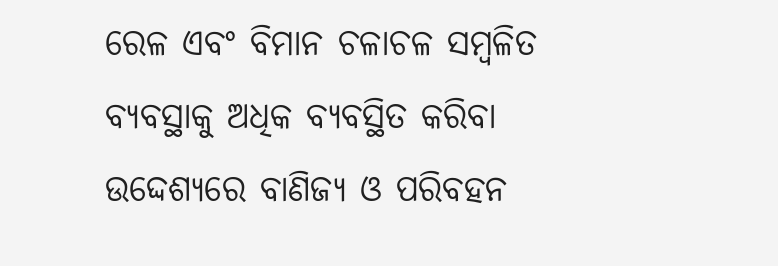ରେଳ ଏବଂ ବିମାନ ଚଳାଚଳ ସମ୍ବଳିତ ବ୍ୟବସ୍ଥାକୁ ଅଧିକ ବ୍ୟବସ୍ଥିତ କରିବା ଉଦ୍ଦେଶ୍ୟରେ ବାଣିଜ୍ୟ ଓ ପରିବହନ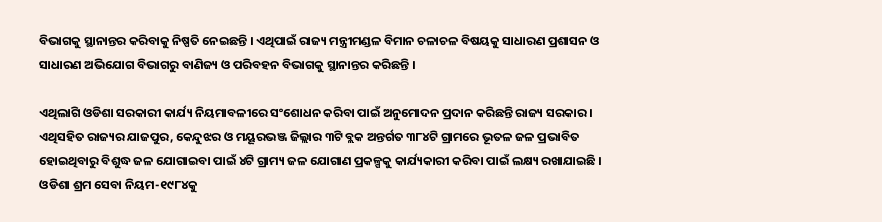ବିଭାଗକୁ ସ୍ଥାନାନ୍ତର କରିବାକୁ ନିଷ୍ପତି ନେଇଛନ୍ତି । ଏଥିପାଇଁ ରାଜ୍ୟ ମନ୍ତ୍ରୀମଣ୍ଡଳ ବିମାନ ଚଳାଚଳ ବିଷୟକୁ ସାଧାରଣ ପ୍ରଶାସନ ଓ ସାଧାରଣ ଅଭିଯୋଗ ବିଭାଗରୁ ବାଣିଜ୍ୟ ଓ ପରିବହନ ବିଭାଗକୁ ସ୍ଥାନାନ୍ତର କରିଛନ୍ତି ।

ଏଥିଲାଗି ଓଡିଶା ସରକାରୀ କାର୍ଯ୍ୟ ନିୟମାବଳୀରେ ସଂଶୋଧନ କରିବା ପାଇଁ ଅନୁମୋଦନ ପ୍ରଦାନ କରିଛନ୍ତି ରାଜ୍ୟ ସରକାର । ଏଥିସହିତ ରାଜ୍ୟର ଯାଜପୁର, କେନ୍ଦୁଝର ଓ ମୟୂରଭଞ୍ଜ ଜିଲ୍ଲାର ୩ଟି ବ୍ଲକ ଅନ୍ତର୍ଗତ ୩୮୪ଟି ଗ୍ରାମରେ ଭୂତଳ ଜଳ ପ୍ରଭାବିତ ହୋଇଥିବାରୁ ବିଶୁଦ୍ଧ ଜଳ ଯୋଗାଇବା ପାଇଁ ୪ଟି ଗ୍ରାମ୍ୟ ଜଳ ଯୋଗାଣ ପ୍ରକଳ୍ପକୁ କାର୍ଯ୍ୟକାରୀ କରିବା ପାଇଁ ଲକ୍ଷ୍ୟ ରଖାଯାଇଛି । ଓଡିଶା ଶ୍ରମ ସେବା ନିୟମ-୧୯୮୪କୁ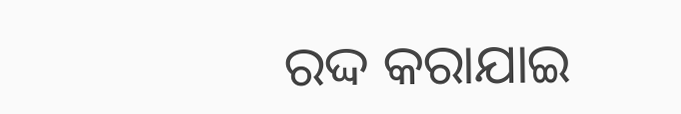ରଦ୍ଦ କରାଯାଇ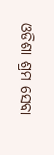ଓଡିଶା ଶ୍ରମ ସେବା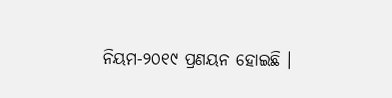ନିୟମ-୨୦୧୯ ପ୍ରଣୟନ ହୋଇଛି ।